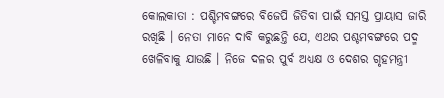କୋଲକାତା : ପଶ୍ଚିମବଙ୍ଗରେ ବିଜେପି ଜିତିବା ପାଇଁ ସମସ୍ତ ପ୍ରାୟାସ ଜାରି ରଖିଛି । ନେତା ମାନେ ଦାବି କରୁଛନ୍ତି ଯେ, ଏଥର ପଶ୍ଚମବଙ୍ଗରେ ପଦ୍ମ ଖେଳିବାକୁ ଯାଉଛି । ନିଜେ ଦଳର ପୁର୍ବ ଅଧ୍ୟକ୍ଷ ଓ ଦେଶର ଗୃହମନ୍ତ୍ରୀ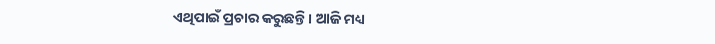ଏଥିପାଇଁ ପ୍ରଚାର କରୁଛନ୍ତି । ଆଜି ମଧ୍ୟ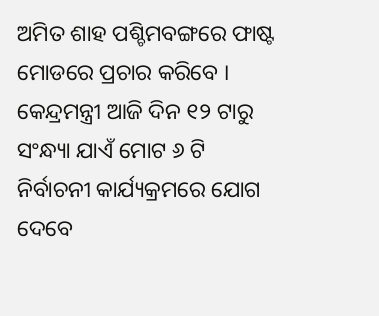ଅମିତ ଶାହ ପଶ୍ଚିମବଙ୍ଗରେ ଫାଷ୍ଟ ମୋଡରେ ପ୍ରଚାର କରିବେ । କେନ୍ଦ୍ରମନ୍ତ୍ରୀ ଆଜି ଦିନ ୧୨ ଟାରୁ ସଂନ୍ଧ୍ୟା ଯାଏଁ ମୋଟ ୬ ଟି ନିର୍ବାଚନୀ କାର୍ଯ୍ୟକ୍ରମରେ ଯୋଗ ଦେବେ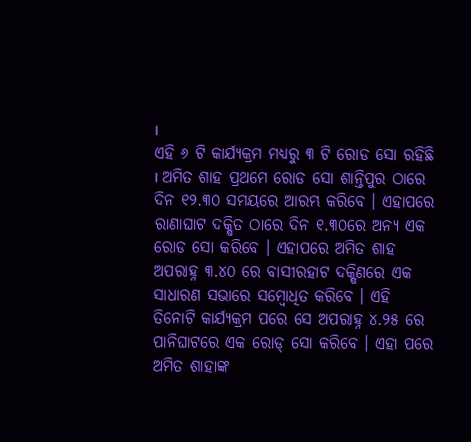।
ଏହି ୬ ଟି କାର୍ଯ୍ୟକ୍ରମ ମଧ୍ୟରୁ ୩ ଟି ରୋଡ ସୋ ରହିଛି । ଅମିତ ଶାହ ପ୍ରଥମେ ରୋଡ ସୋ ଶାନ୍ତିପୁର ଠାରେ ଦିନ ୧୨.୩୦ ସମୟରେ ଆରମ୍ଭ କରିବେ । ଏହାପରେ ରାଣାଘାଟ ଦକ୍ଷିତ ଠାରେ ଦିନ ୧.୩୦ରେ ଅନ୍ୟ ଏକ ରୋଡ ସୋ କରିବେ । ଏହାପରେ ଅମିତ ଶାହ ଅପରାହ୍ନ ୩.୪୦ ରେ ବାସୀରହାଟ ଦକ୍ଷିଣରେ ଏକ ସାଧାରଣ ସଭାରେ ସମ୍ବୋଧିତ କରିବେ । ଏହି ତିନୋଟି କାର୍ଯ୍ୟକ୍ରମ ପରେ ସେ ଅପରାହ୍ନ ୪.୨୫ ରେ ପାନିଘାଟରେ ଏକ ରୋଡ୍ ସୋ କରିବେ । ଏହା ପରେ ଅମିତ ଶାହାଙ୍କ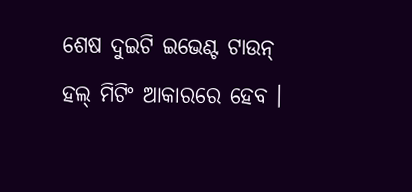ଶେଷ ଦୁଇଟି ଇଭେଣ୍ଟ ଟାଉନ୍ ହଲ୍ ମିଟିଂ ଆକାରରେ ହେବ ।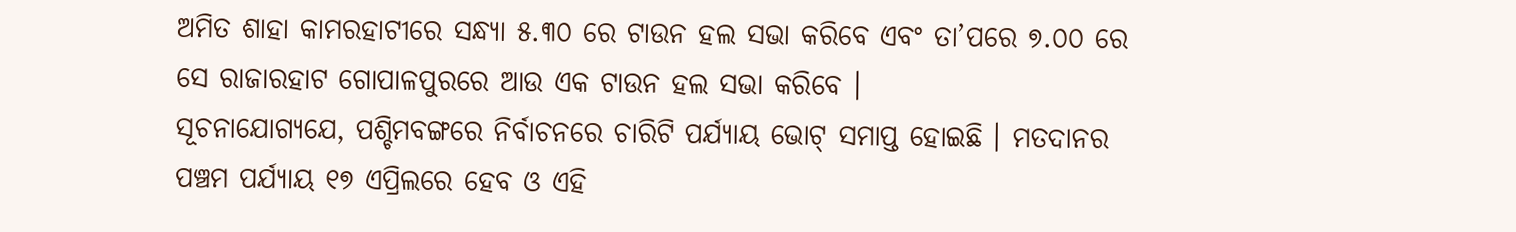ଅମିତ ଶାହା କାମରହାଟୀରେ ସନ୍ଧ୍ୟା ୫.୩୦ ରେ ଟାଉନ ହଲ ସଭା କରିବେ ଏବଂ ତା’ପରେ ୭.୦୦ ରେ ସେ ରାଜାରହାଟ ଗୋପାଳପୁରରେ ଆଉ ଏକ ଟାଉନ ହଲ ସଭା କରିବେ ।
ସୂଚନାଯୋଗ୍ୟଯେ, ପଶ୍ଚିମବଙ୍ଗରେ ନିର୍ବାଚନରେ ଚାରିଟି ପର୍ଯ୍ୟାୟ ଭୋଟ୍ ସମାପ୍ତ ହୋଇଛି । ମତଦାନର ପଞ୍ଚମ ପର୍ଯ୍ୟାୟ ୧୭ ଏପ୍ରିଲରେ ହେବ ଓ ଏହି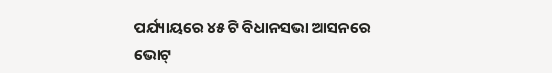ପର୍ଯ୍ୟାୟରେ ୪୫ ଟି ବିଧାନସଭା ଆସନରେ ଭୋଟ୍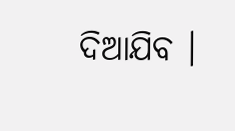ଦିଆଯିବ ।